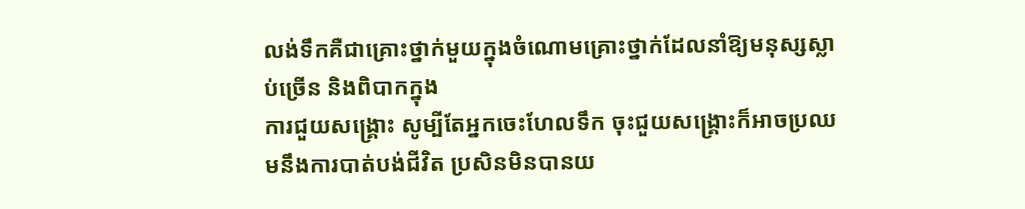លង់ទឹកគឺជាគ្រោះថ្នាក់មួយក្នុងចំណោមគ្រោះថ្នាក់ដែលនាំឱ្យមនុស្សស្លាប់ច្រើន និងពិបាកក្នុង
ការជួយសង្គ្រោះ សូម្បីតែអ្នកចេះហែលទឹក ចុះជួយសង្គ្រោះក៏អាចប្រឈមនឹងការបាត់បង់ជីវិត ប្រសិនមិនបានយ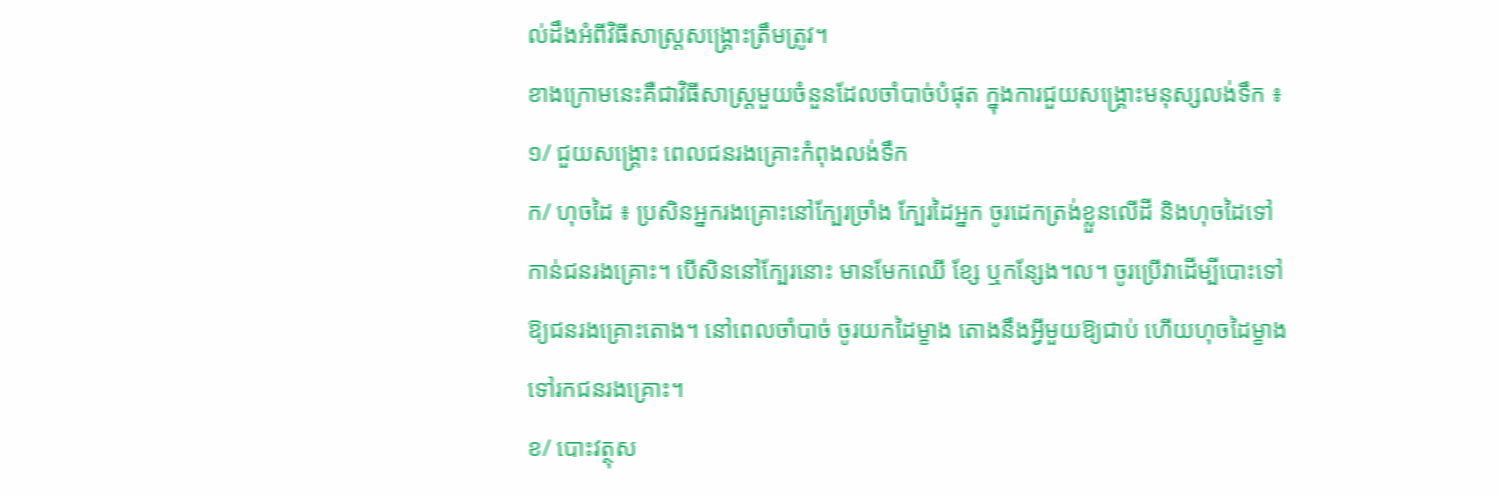ល់ដឹងអំពីវិធីសាស្ដ្រសង្រ្គោះត្រឹមត្រូវ។
ខាងក្រោមនេះគឺជាវិធីសាស្ដ្រមួយចំនួនដែលចាំបាច់បំផុត ក្នុងការជួយសង្គ្រោះមនុស្សលង់ទឹក ៖
១/ ជួយសង្រ្គោះ ពេលជនរងគ្រោះកំពុងលង់ទឹក
ក/ ហុចដៃ ៖ ប្រសិនអ្នករងគ្រោះនៅក្បែរច្រាំង ក្បែរដៃអ្នក ចូរដេកត្រង់ខ្លួនលើដី និងហុចដៃទៅ
កាន់ជនរងគ្រោះ។ បើសិននៅក្បែរនោះ មានមែកឈើ ខ្សែ ឬកន្សែង។ល។ ចូរប្រើវាដើម្បីបោះទៅ
ឱ្យជនរងគ្រោះតោង។ នៅពេលចាំបាច់ ចូរយកដៃម្ខាង តោងនឹងអ្វីមួយឱ្យជាប់ ហើយហុចដៃម្ខាង
ទៅរកជនរងគ្រោះ។
ខ/ បោះវត្ថុស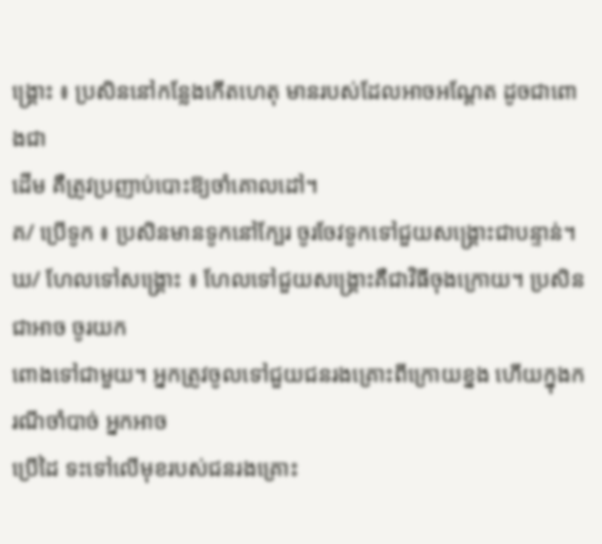ង្គ្រោះ ៖ ប្រសិននៅកន្លែងកើតហេតុ មានរបស់ដែលអាចអណ្ដែត ដូចជាពោងជា
ដើម គឺត្រូវប្រញាប់បោះឱ្យចាំគោលដៅ។
គ/ ប្រើទូក ៖ ប្រសិនមានទូកនៅក្បែរ ចូរចែវទូកទៅជួយសង្គ្រោះជាបន្ទាន់។
ឃ/ ហែលទៅសង្គ្រោះ ៖ ហែលទៅជួយសង្គ្រោះគឺជាវិធីចុងក្រោយ។ ប្រសិនជាអាច ចូរយក
ពោងទៅជាមួយ។ អ្នកត្រូវចូលទៅជួយជនរងគ្រោះពីក្រោយខ្នង ហើយក្នុងករណីចាំបាច់ អ្នកអាច
ប្រើដៃ ទះទៅលើមុខរបស់ជនរងគ្រោះ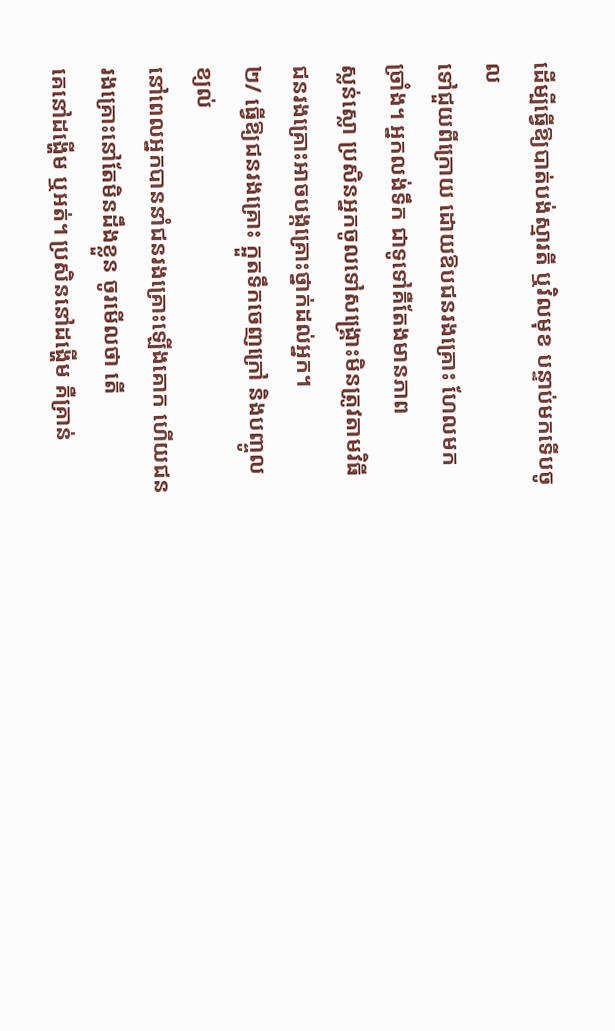ដើម្បីធ្វើឱ្យបាត់បង់ស្មារតី ឬវិលមុខ បន្ទាប់មកទើបចូល
ទៅជួយពីក្រោយ ដោយឱបជនរងគ្រោះ ហែលមកច្រាំង។ អ្នកលង់ទឹក ជាទូទៅគឺតែងមានភាព
ស្លន់ស្លោ ប្រសិនអ្នកចូលទៅសង្គ្រោះមិនត្រូវតាមវិធី ជនរងគ្រោះអាចបង្កគ្រោះថ្នាក់ដល់អ្នក។
២/ ធ្វើឱ្យជនរងគ្រោះ ក្អួតទឹកចេញក្រៅ និងបញ្ចូលខ្យល់
នៅពេលអ្នកបាននាំជនរងគ្រោះឡើងគោក ហើយជនរងគ្រោះនៅតែមិនដឹងខ្លួន ចូរមើលថា តើ
គេនៅដង្ហើម ឬអត់។ ប្រសិននៅដង្ហើម គឺគ្រាន់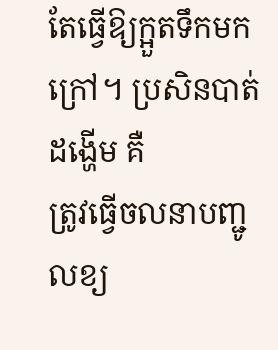តែធ្វើឱ្យក្អួតទឹកមកក្រៅ។ ប្រសិនបាត់ដង្ហើម គឺ
ត្រូវធ្វើចលនាបញ្ជូលខ្យ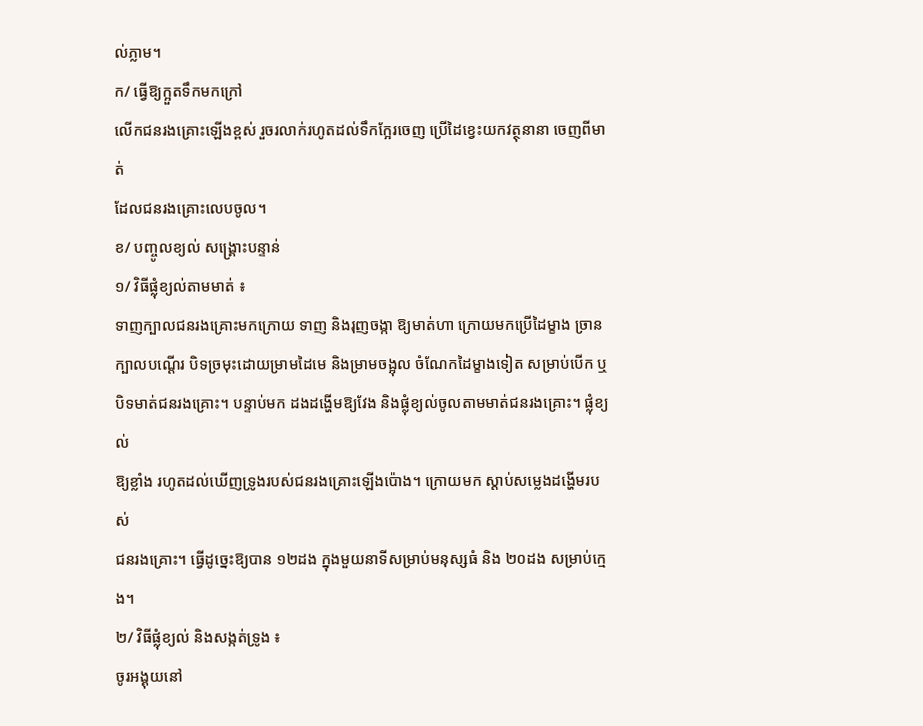ល់ភ្លាម។
ក/ ធ្វើឱ្យក្អួតទឹកមកក្រៅ
លើកជនរងគ្រោះឡើងខ្ពស់ រួចរលាក់រហូតដល់ទឹកក្អែរចេញ ប្រើដៃខ្វេះយកវត្ថុនានា ចេញពីមាត់
ដែលជនរងគ្រោះលេបចូល។
ខ/ បញ្ចូលខ្យល់ សង្គ្រោះបន្ទាន់
១/ វិធីផ្លុំខ្យល់តាមមាត់ ៖
ទាញក្បាលជនរងគ្រោះមកក្រោយ ទាញ និងរុញចង្កា ឱ្យមាត់ហា ក្រោយមកប្រើដៃម្ខាង ច្រាន
ក្បាលបណ្ដើរ បិទច្រមុះដោយម្រាមដៃមេ និងម្រាមចង្អុល ចំណែកដៃម្ខាងទៀត សម្រាប់បើក ឬ
បិទមាត់ជនរងគ្រោះ។ បន្ទាប់មក ដងដង្ហើមឱ្យវែង និងផ្លុំខ្យល់ចូលតាមមាត់ជនរងគ្រោះ។ ផ្លុំខ្យល់
ឱ្យខ្លាំង រហូតដល់ឃើញទ្រូងរបស់ជនរងគ្រោះឡើងប៉ោង។ ក្រោយមក ស្ដាប់សម្លេងដង្ហើមរបស់
ជនរងគ្រោះ។ ធ្វើដូច្នេះឱ្យបាន ១២ដង ក្នុងមួយនាទីសម្រាប់មនុស្សធំ និង ២០ដង សម្រាប់ក្មេង។
២/ វិធីផ្លុំខ្យល់ និងសង្កត់ទ្រូង ៖
ចូរអង្គុយនៅ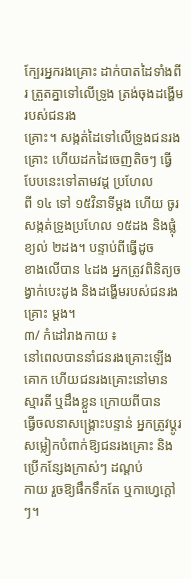ក្បែរអ្នករងគ្រោះ ដាក់បាតដៃទាំងពីរ ត្រួតគ្នាទៅលើទ្រូង ត្រង់ចុងដង្ហើមរបស់ជនរង
គ្រោះ។ សង្កត់ដៃទៅលើទ្រូងជនរងគ្រោះ ហើយដកដៃចេញតិចៗ ធ្វើបែបនេះទៅតាមវដ្ដ ប្រហែល
ពី ១៤ ទៅ ១៥វិនាទីម្ដង ហើយ ចូរសង្កត់ទ្រូងប្រហែល ១៥ដង និងផ្លុំខ្យល់ ២ដង។ បន្ទាប់ពីធ្វើដូច
ខាងលើបាន ៤ដង អ្នកត្រូវពិនិត្យចង្វាក់បេះដូង និងដង្ហើមរបស់ជនរងគ្រោះ ម្ដង។
៣/ កំដៅរាងកាយ ៖
នៅពេលបាននាំជនរងគ្រោះឡើងគោក ហើយជនរងគ្រោះនៅមានស្មារតី ឬដឹងខ្លួន ក្រោយពីបាន
ធ្វើចលនាសង្គ្រោះបន្ទាន់ អ្នកត្រូវប្ដូរសម្លៀកបំពាក់ឱ្យជនរងគ្រោះ និងប្រើកន្សែងក្រាស់ៗ ដណ្ដប់
កាយ រួចឱ្យផឹកទឹកតែ ឬកាហ្វេក្ដៅៗ។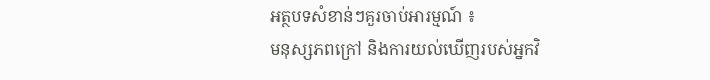អត្ថបទសំខាន់ៗគួរចាប់អារម្មណ៍ ៖
មនុស្សភពក្រៅ និងការយល់ឃើញរបស់អ្នកវិ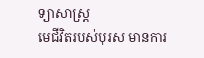ទ្យាសាស្ដ្រ
មេជីវិតរបស់បុរស មានការ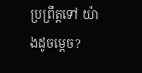ប្រព្រឹត្តទៅ យ៉ាងដូចម្ដេច?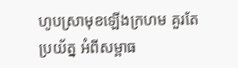ហូបស្រាមុខឡើងក្រហម គួរតែប្រយ័ត្ន អំពីសម្ពាធ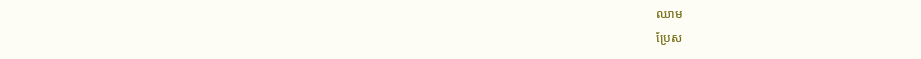ឈាម
ប្រែស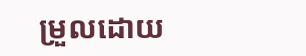ម្រួលដោយ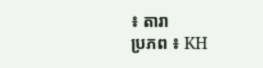៖ តារា
ប្រភព ៖ KH